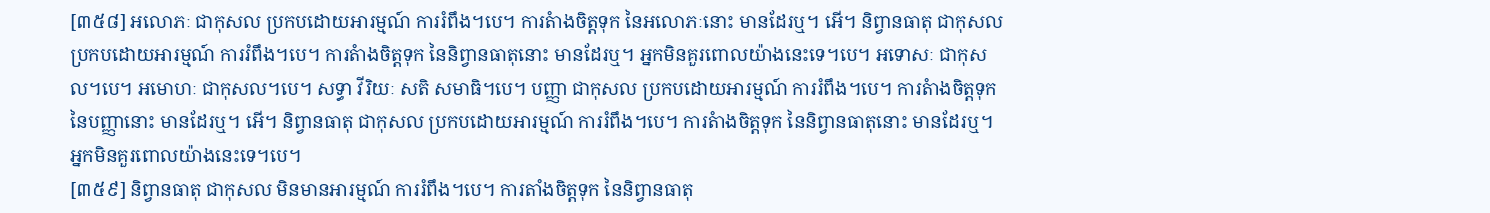[៣៥៨] អលោភៈ ជាកុសល ប្រកបដោយអារម្មណ៍ ការរំពឹង។បេ។ ការតំាងចិត្តទុក នៃអលោភៈនោះ មានដែរឬ។ អើ។ និព្វានធាតុ ជាកុសល ប្រកបដោយអារម្មណ៍ ការរំពឹង។បេ។ ការតំាងចិត្តទុក នៃនិព្វានធាតុនោះ មានដែរឬ។ អ្នកមិនគួរពោលយ៉ាងនេះទេ។បេ។ អទោសៈ ជាកុសល។បេ។ អមោហៈ ជាកុសល។បេ។ សទ្ធា វីរិយៈ សតិ សមាធិ។បេ។ បញ្ញា ជាកុសល ប្រកបដោយអារម្មណ៍ ការរំពឹង។បេ។ ការតំាងចិត្តទុក នៃបញ្ញានោះ មានដែរឬ។ អើ។ និព្វានធាតុ ជាកុសល ប្រកបដោយអារម្មណ៍ ការរំពឹង។បេ។ ការតំាងចិត្តទុក នៃនិព្វានធាតុនោះ មានដែរឬ។ អ្នកមិនគួរពោលយ៉ាងនេះទេ។បេ។
[៣៥៩] និព្វានធាតុ ជាកុសល មិនមានអារម្មណ៍ ការរំពឹង។បេ។ ការតាំងចិត្តទុក នៃនិព្វានធាតុ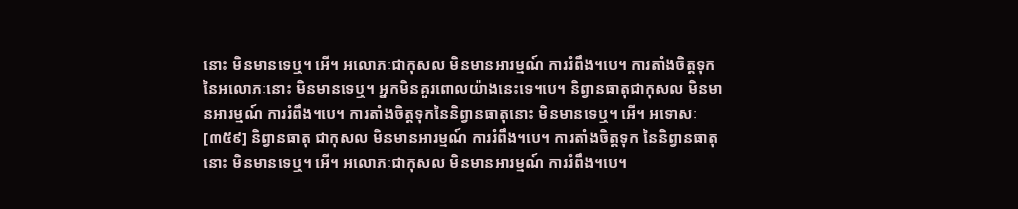នោះ មិនមានទេឬ។ អើ។ អលោភៈជាកុសល មិនមានអារម្មណ៍ ការរំពឹង។បេ។ ការតាំងចិត្តទុកនៃអលោភៈនោះ មិនមានទេឬ។ អ្នកមិនគួរពោលយ៉ាងនេះទេ។បេ។ និព្វានធាតុជាកុសល មិនមានអារម្មណ៍ ការរំពឹង។បេ។ ការតាំងចិត្តទុកនៃនិព្វានធាតុនោះ មិនមានទេឬ។ អើ។ អទោសៈ
[៣៥៩] និព្វានធាតុ ជាកុសល មិនមានអារម្មណ៍ ការរំពឹង។បេ។ ការតាំងចិត្តទុក នៃនិព្វានធាតុនោះ មិនមានទេឬ។ អើ។ អលោភៈជាកុសល មិនមានអារម្មណ៍ ការរំពឹង។បេ។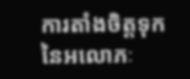ការតាំងចិត្តទុកនៃអលោភៈ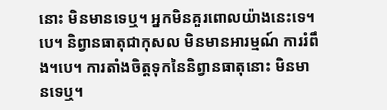នោះ មិនមានទេឬ។ អ្នកមិនគួរពោលយ៉ាងនេះទេ។បេ។ និព្វានធាតុជាកុសល មិនមានអារម្មណ៍ ការរំពឹង។បេ។ ការតាំងចិត្តទុកនៃនិព្វានធាតុនោះ មិនមានទេឬ។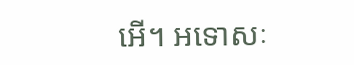អើ។ អទោសៈ